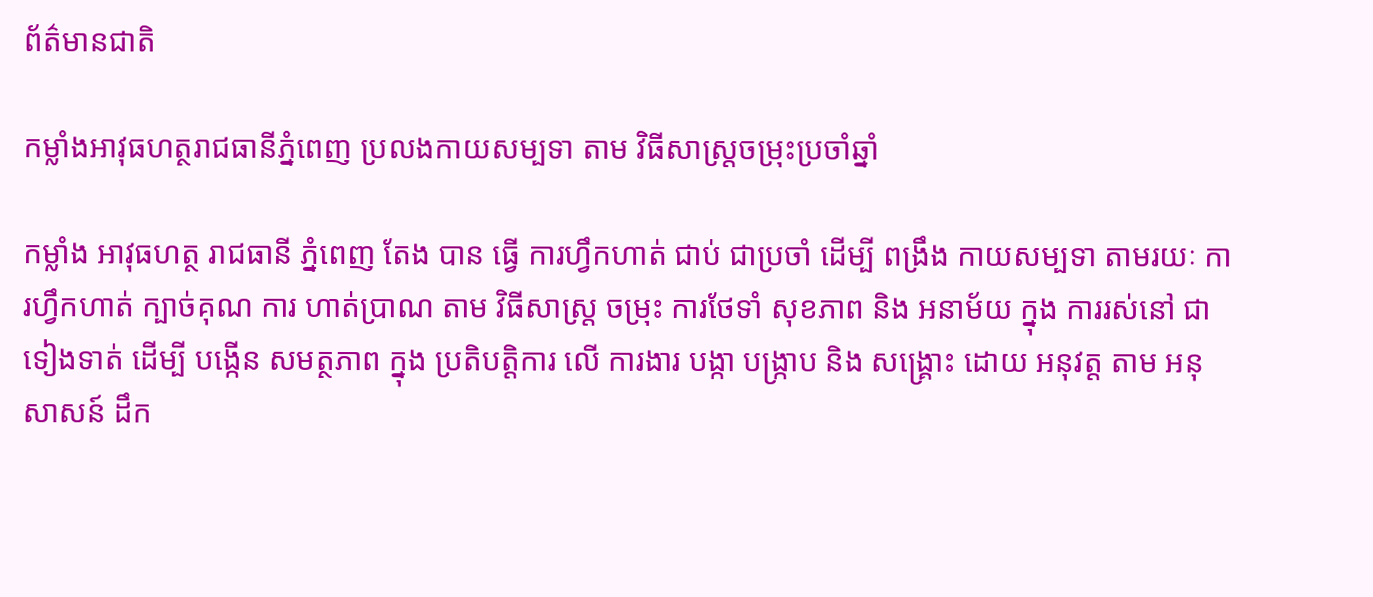ព័ត៌មានជាតិ

កម្លាំងអាវុធហត្ថរាជធានីភ្នំពេញ ប្រលងកាយសម្បទា តាម វិធីសាស្ត្រចម្រុះប្រចាំឆ្នាំ

កម្លាំង អាវុធហត្ថ រាជធានី ភ្នំពេញ តែង បាន ធ្វើ ការហ្វឹកហាត់ ជាប់ ជាប្រចាំ ដើម្បី ពង្រឹង កាយសម្បទា តាមរយៈ ការហ្វឹកហាត់ ក្បាច់គុណ ការ ហាត់ប្រាណ តាម វិធីសាស្ត្រ ចម្រុះ ការថែទាំ សុខភាព និង អនាម័យ ក្នុង ការរស់នៅ ជា ទៀងទាត់ ដើម្បី បង្កើន សមត្ថភាព ក្នុង ប្រតិបត្តិការ លើ ការងារ បង្កា បង្ក្រាប និង សង្គ្រោះ ដោយ អនុវត្ត តាម អនុសាសន៍ ដឹក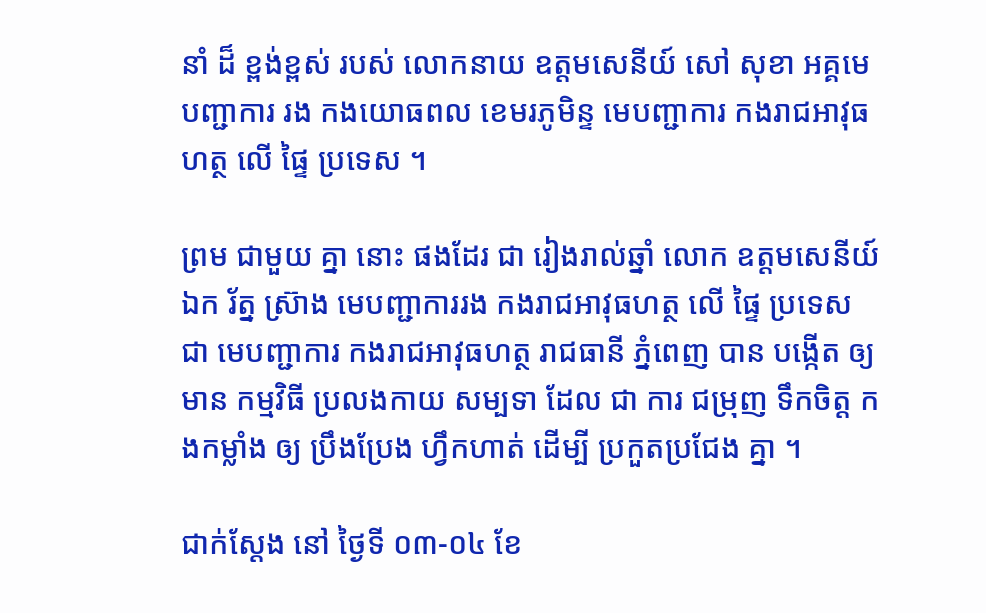នាំ ដ៏ ខ្ពង់ខ្ពស់ របស់ លោកនាយ ឧត្តមសេនីយ៍ សៅ សុខា អគ្គមេបញ្ជាការ រង កងយោធពល ខេមរភូមិន្ទ មេបញ្ជាការ កងរាជអាវុធហត្ថ លើ ផ្ទៃ ប្រទេស ។

ព្រម ជាមួយ គ្នា នោះ ផងដែរ ជា រៀងរាល់ឆ្នាំ លោក ឧត្តមសេនីយ៍ឯក រ័ត្ន ស្រ៊ាង មេបញ្ជាការរង កងរាជអាវុធហត្ថ លើ ផ្ទៃ ប្រទេស ជា មេបញ្ជាការ កងរាជអាវុធហត្ថ រាជធានី ភ្នំពេញ បាន បង្កើត ឲ្យមាន កម្មវិធី ប្រលងកាយ សម្បទា ដែល ជា ការ ជម្រុញ ទឹកចិត្ត កងកម្លាំង ឲ្យ ប្រឹងប្រែង ហ្វឹកហាត់ ដើម្បី ប្រកួតប្រជែង គ្នា ។

ជាក់ស្តែង នៅ ថ្ងៃទី ០៣-០៤ ខែ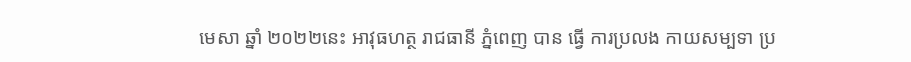មេសា ឆ្នាំ ២០២២នេះ អាវុធហត្ថ រាជធានី ភ្នំពេញ បាន ធ្វើ ការប្រលង កាយសម្បទា ប្រ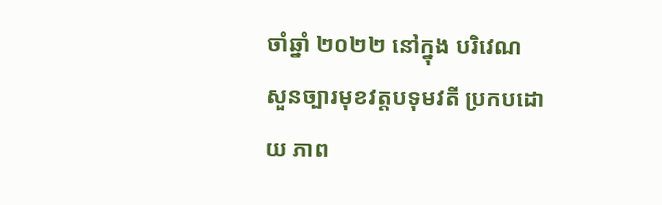ចាំឆ្នាំ ២០២២ នៅក្នុង បរិវេណ សួនច្បារមុខវត្តបទុមវតី ប្រកបដោយ ភាព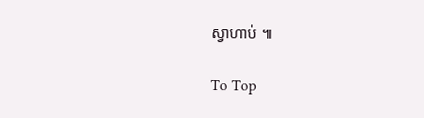ស្វាហាប់ ៕

To Top